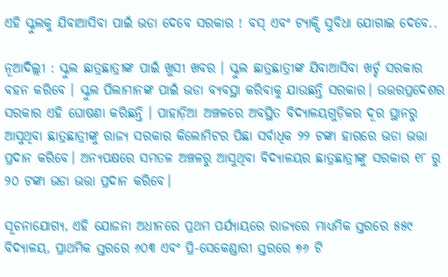ଏହି ସ୍କୁଲକୁ ଯିବାଆସିବା ପାଇଁ ଭଡା ଦେବେ ସରକାର ! ବସ୍ ଏବଂ ଟ୍ୟାକ୍ସି ସୁବିଧା ଯୋଗାଇ ଦେବେ..

ନୂଆଦିଲ୍ଲୀ : ସ୍କୁଲ ଛାତ୍ରଛାତ୍ରୀଙ୍କ ପାଇଁ ଖୁସୀ ଖବର । ସ୍କୁଲ ଛାତ୍ରଛାତ୍ରୀଙ୍କ ଯିବାଆସିବା ଖର୍ଚ୍ଚ ସରକାର ବହନ କରିବେ । ସ୍କୁଲ ପିଲାମାନଙ୍କ ପାଇଁ ଭଡା ବ୍ୟବସ୍ଥା କରିବାକୁ ଯାଉଛନ୍ତି ସରକାର। ଉତ୍ତରପ୍ରଦେଶର ସରକାର ଏହି ଘୋଷଣା କରିଛନ୍ତି । ପାହାଡ଼ିଆ ଅଞ୍ଚଳରେ ଅବସ୍ଥିତ ବିଦ୍ୟାଳୟଗୁଡ଼ିକର ଦୂର ସ୍ଥାନରୁ ଆସୁଥିବା ଛାତ୍ରଛାତ୍ରୀଙ୍କୁ ରାଜ୍ୟ ସରକାର କିଲୋମିଟର ପିଛା ସର୍ବାଧିକ ୨୨ ଟଙ୍କା ହାରରେ ଭଡା ଭତ୍ତା ପ୍ରଦାନ କରିବେ। ଅନ୍ୟପକ୍ଷରେ ସମତଳ ଅଞ୍ଚଳରୁ ଆସୁଥିବା ବିଦ୍ୟାଳୟର ଛାତ୍ରଛାତ୍ରୀଙ୍କୁ ସରକାର ୧୮ ରୁ ୨୦ ଟଙ୍କା ଭଡା ଭତ୍ତା ପ୍ରଦାନ କରିବେ।

ସୂଚନାଯୋଗ୍ୟ, ଏହି ଯୋଜନା ଅଧୀନରେ ପ୍ରଥମ ପର୍ଯ୍ୟାୟରେ ରାଜ୍ୟରେ ମାଧ୍ୟମିକ ସ୍ତରରେ ୫୫୯ ବିଦ୍ୟାଳୟ, ପ୍ରାଥମିକ ସ୍ତରରେ ୬୦୩ ଏବଂ ପ୍ରି-ସେକେଣ୍ଡାରୀ ସ୍ତରରେ ୭୬ ଟି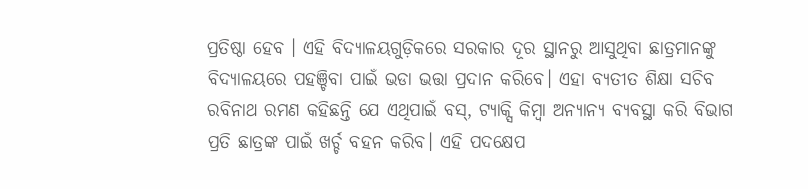ପ୍ରତିଷ୍ଠା ହେବ । ଏହି ବିଦ୍ୟାଳୟଗୁଡ଼ିକରେ ସରକାର ଦୂର ସ୍ଥାନରୁ ଆସୁଥିବା ଛାତ୍ରମାନଙ୍କୁ ବିଦ୍ୟାଳୟରେ ପହଞ୍ଚିବା ପାଇଁ ଭଡା ଭତ୍ତା ପ୍ରଦାନ କରିବେ। ଏହା ବ୍ୟତୀତ ଶିକ୍ଷା ସଚିବ ରବିନାଥ ରମଣ କହିଛନ୍ତି ଯେ ଏଥିପାଇଁ ବସ୍, ଟ୍ୟାକ୍ସି କିମ୍ବା ଅନ୍ୟାନ୍ୟ ବ୍ୟବସ୍ଥା କରି ବିଭାଗ ପ୍ରତି ଛାତ୍ରଙ୍କ ପାଇଁ ଖର୍ଚ୍ଚ ବହନ କରିବ। ଏହି ପଦକ୍ଷେପ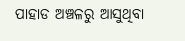ପାହାଡ ଅଞ୍ଚଳରୁ ଆସୁଥିବା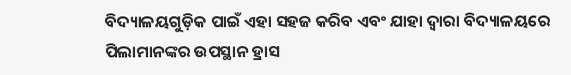ବିଦ୍ୟାଳୟଗୁଡ଼ିକ ପାଇଁ ଏହା ସହଜ କରିବ ଏବଂ ଯାହା ଦ୍ୱାରା ବିଦ୍ୟାଳୟରେ ପିଲାମାନଙ୍କର ଉପସ୍ଥାନ ହ୍ରାସ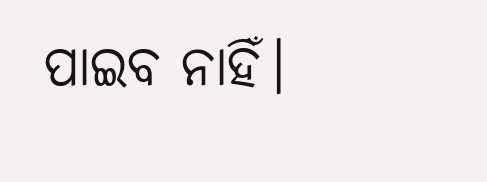ପାଇବ ନାହିଁ।